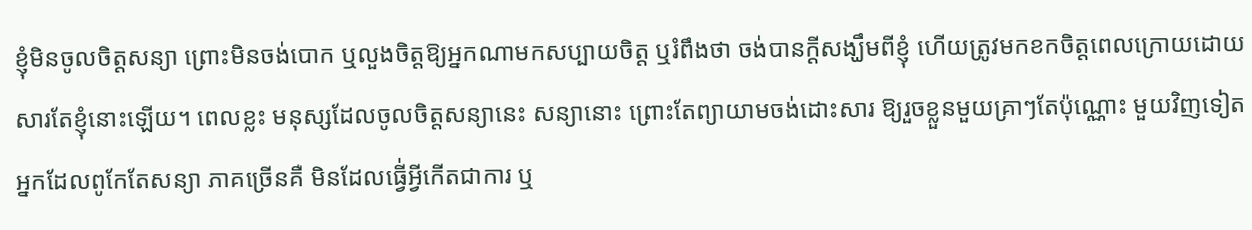ខ្ញុំមិនចូលចិត្តសន្យា ព្រោះមិនចង់បោក ឬលួងចិត្តឱ្យអ្នកណាមកសប្បាយចិត្ត ឬរំពឹងថា ចង់បានក្ដីសង្ឃឹមពីខ្ញុំ ហើយត្រូវមកខកចិត្តពេលក្រោយដោយសារតែខ្ញុំនោះឡើយ។ ពេលខ្លះ មនុស្សដែលចូលចិត្តសន្យានេះ សន្យានោះ ព្រោះតែព្យាយាមចង់ដោះសារ ឱ្យរួចខ្លួនមួយគ្រាៗតែប៉ុណ្ណោះ មួយវិញទៀត អ្នកដែលពូកែតែសន្យា ភាគច្រើនគឺ មិនដែលធ្វើ់អ្វីកើតជាការ ឬ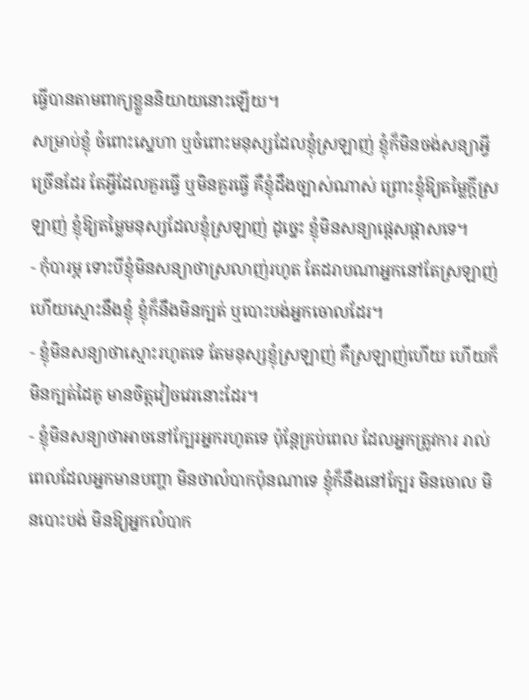ធ្វើបានតាមពាក្យខ្លួននិយាយនោះឡើយ។
សម្រាប់ខ្ញុំ ចំពោះស្នេហា ឬចំពោះមនុស្សដែលខ្ញុំស្រឡាញ់ ខ្ញុំក៏មិនចង់សន្យាអ្វីច្រើនដែរ តែអ្វីដែលគួរធ្វើ ឬមិនគួរធ្វើ គឺខ្ញុំដឹងច្បាស់ណាស់ ព្រោះខ្ញុំឱ្យតម្លៃក្ដីស្រឡាញ់ ខ្ញុំឱ្យតម្លៃមនុស្សដែលខ្ញុំស្រឡាញ់ ដូច្នេះ ខ្ញុំមិនសន្យាផ្ដេសផ្ដាសទេ។
- កុំបារម្ភ ទោះបីខ្ញុំមិនសន្យាថាស្រលាញ់រហូត តែដរាបណាអ្នកនៅតែស្រឡាញ់ ហើយស្មោះនឹងខ្ញុំ ខ្ញុំក៏នឹងមិនក្បត់ ឬបោះបង់អ្នកចោលដែរ។
- ខ្ញុំមិនសន្យាថាស្មោះរហូតទេ តែមនុស្សខ្ញុំស្រឡាញ់ គឺស្រឡាញ់ហើយ ហើយក៏មិនក្បត់ដៃគូ មានចិត្តវៀចវេរនោះដែរ។
- ខ្ញុំមិនសន្យាថាអាចនៅក្បែរអ្នករហូតទេ ប៉ុន្តែគ្រប់ពេល ដែលអ្នកត្រូវការ រាល់ពេលដែលអ្នកមានបញ្ហា មិនថាលំបាកប៉ុនណាទេ ខ្ញុំក៏នឹងនៅក្បែរ មិនចោល មិនបោះបង់ មិនឱ្យអ្នកលំបាក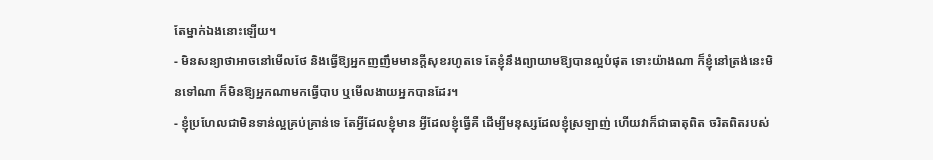តែម្នាក់ឯងនោះឡើយ។
- មិនសន្យាថាអាចនៅមើលថែ និងធ្វើឱ្យអ្នកញញឹមមានក្តីសុខរហូតទេ តែខ្ញុំនឹងព្យាយាមឱ្យបានល្អបំផុត ទោះយ៉ាងណា ក៏ខ្ញុំនៅត្រង់នេះមិនទៅណា ក៏មិនឱ្យអ្នកណាមកធ្វើបាប ឬមើលងាយអ្នកបានដែរ។
- ខ្ញុំប្រហែលជាមិនទាន់ល្អគ្រប់គ្រាន់ទេ តែអ្វីដែលខ្ញុំមាន អ្វីដែលខ្ញុំធ្វើគឺ ដើម្បីមនុស្សដែលខ្ញុំស្រឡាញ់ ហើយវាក៏ជាធាតុពិត ចរិតពិតរបស់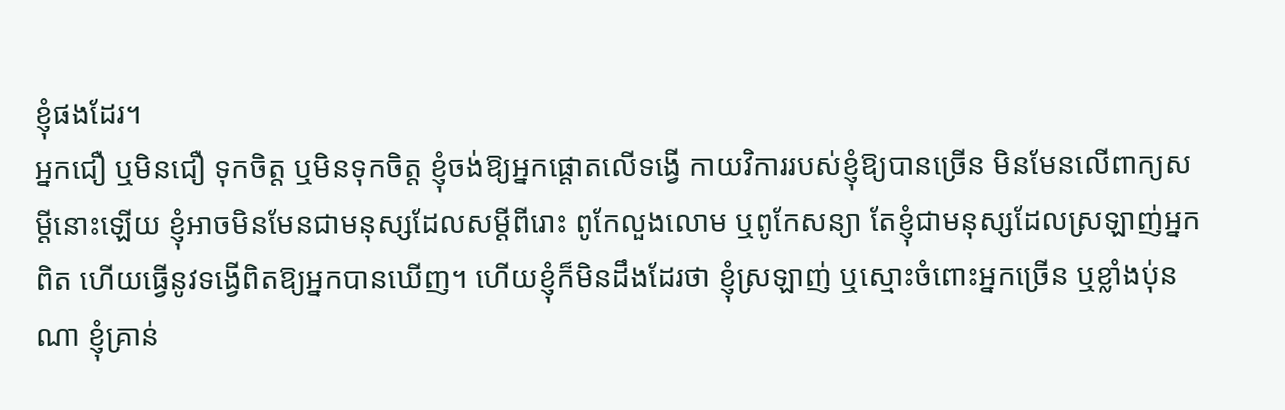ខ្ញុំផងដែរ។
អ្នកជឿ ឬមិនជឿ ទុកចិត្ត ឬមិនទុកចិត្ត ខ្ញុំចង់ឱ្យអ្នកផ្ដោតលើទង្វើ កាយវិការរបស់ខ្ញុំឱ្យបានច្រើន មិនមែនលើពាក្យសម្ដីនោះឡើយ ខ្ញុំអាចមិនមែនជាមនុស្សដែលសម្ដីពីរោះ ពូកែលួងលោម ឬពូកែសន្យា តែខ្ញុំជាមនុស្សដែលស្រឡាញ់អ្នកពិត ហើយធ្វើនូវទង្វើពិតឱ្យអ្នកបានឃើញ។ ហើយខ្ញុំក៏មិនដឹងដែរថា ខ្ញុំស្រឡាញ់ ឬស្មោះចំពោះអ្នកច្រើន ឬខ្លាំងប់ុនណា ខ្ញុំគ្រាន់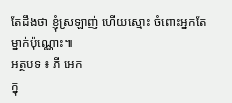តែដឹងថា ខ្ញុំស្រឡាញ់ ហើយស្មោះ ចំពោះអ្នកតែម្នាក់ប៉ុណ្ណោះ៕
អត្ថបទ ៖ ភី អេក
ក្នុ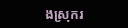ងស្រុករ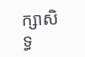ក្សាសិទ្ធ